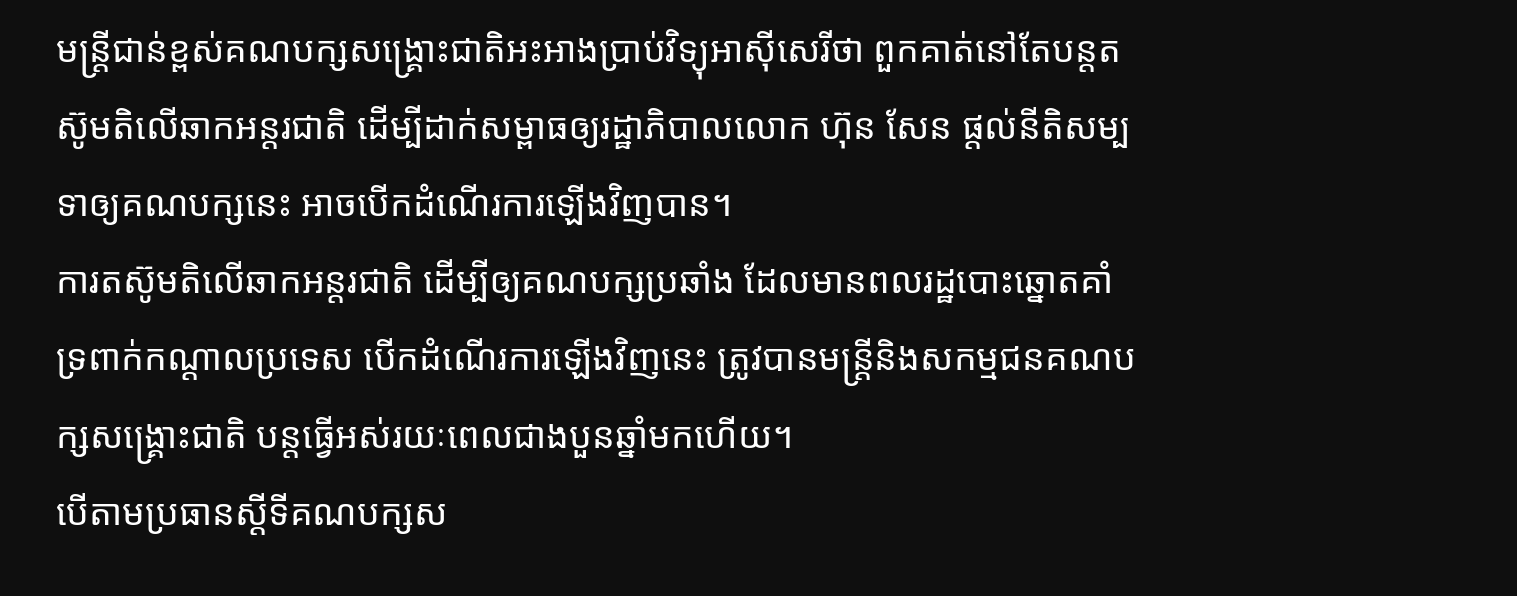មន្រ្តីជាន់ខ្ពស់គណបក្សសង្គ្រោះជាតិអះអាងប្រាប់វិទ្យុអាស៊ីសេរីថា ពួកគាត់នៅតែបន្តតស៊ូមតិលើឆាកអន្តរជាតិ ដើម្បីដាក់សម្ពាធឲ្យរដ្ឋាភិបាលលោក ហ៊ុន សែន ផ្តល់នីតិសម្បទាឲ្យគណបក្សនេះ អាចបើកដំណើរការឡើងវិញបាន។
ការតស៊ូមតិលើឆាកអន្តរជាតិ ដើម្បីឲ្យគណបក្សប្រឆាំង ដែលមានពលរដ្ឋបោះឆ្នោតគាំទ្រពាក់កណ្តាលប្រទេស បើកដំណើរការឡើងវិញនេះ ត្រូវបានមន្រ្តីនិងសកម្មជនគណបក្សសង្គ្រោះជាតិ បន្តធ្វើអស់រយៈពេលជាងបួនឆ្នាំមកហើយ។
បើតាមប្រធានស្តីទីគណបក្សស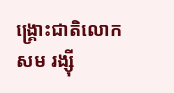ង្គ្រោះជាតិលោក សម រង្ស៊ី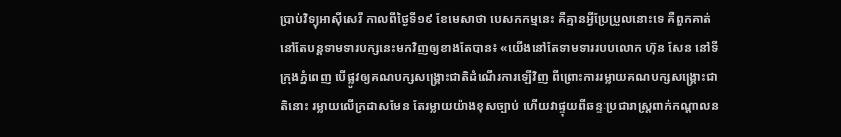ប្រាប់វិទ្យុអាស៊ីសេរី កាលពីថ្ងៃទី១៩ ខែមេសាថា បេសកកម្មនេះ គឺគ្មានអ្វីប្រែប្រួលនោះទេ គឺពួកគាត់នៅតែបន្តទាមទារបក្សនេះមកវិញឲ្យខាងតែបាន៖ «យើងនៅតែទាមទាររបបលោក ហ៊ុន សែន នៅទីក្រុងភ្នំពេញ បើផ្លូវឲ្យគណបក្សសង្គ្រោះជាតិដំណើរការឡើវិញ ពីព្រោះការរម្លាយគណបក្សសង្គ្រោះជាតិនោះ រម្លាយលើក្រដាសមែន តែរម្លាយយ៉ាងខុសច្បាប់ ហើយវាផ្ទុយពីឆន្ទៈប្រជារាស្រ្តពាក់កណ្តាលន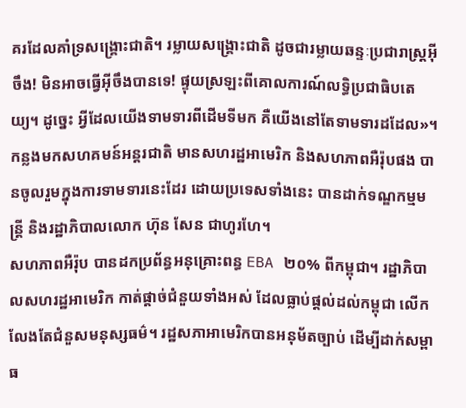គរដែលគាំទ្រសង្គ្រោះជាតិ។ រម្លាយសង្គ្រោះជាតិ ដូចជារម្លាយឆន្ទៈប្រជារាស្រ្តអ៊ីចឹង! មិនអាចធ្វើអ៊ីចឹងបានទេ! ផ្ទុយស្រឡះពីគោលការណ៍លទ្ធិប្រជាធិបតេយ្យ។ ដូច្នេះ អ្វីដែលយើងទាមទារពីដើមទីមក គឺយើងនៅតែទាមទារដដែល»។
កន្លងមកសហគមន៍អន្តរជាតិ មានសហរដ្ឋអាមេរិក និងសហភាពអឺរ៉ុបផង បានចូលរួមក្នុងការទាមទារនេះដែរ ដោយប្រទេសទាំងនេះ បានដាក់ទណ្ឌកម្មមន្រ្តី និងរដ្ឋាភិបាលលោក ហ៊ុន សែន ជាហូរហែ។
សហភាពអឺរ៉ុប បានដកប្រព័ន្ធអនុគ្រោះពន្ធ EBA ២០% ពីកម្ពុជា។ រដ្ឋាភិបាលសហរដ្ឋអាមេរិក កាត់ផ្តាច់ជំនួយទាំងអស់ ដែលធ្លាប់ផ្តល់ដល់កម្ពុជា លើកលែងតែជំនួសមនុស្សធម៌។ រដ្ឋសភាអាមេរិកបានអនុម័តច្បាប់ ដើម្បីដាក់សម្ពាធ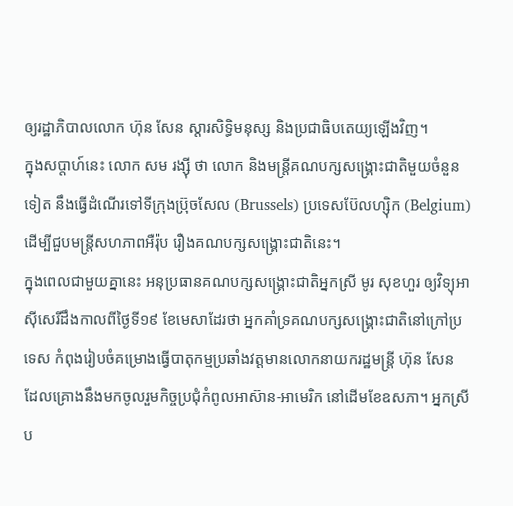ឲ្យរដ្ឋាភិបាលលោក ហ៊ុន សែន ស្តារសិទ្ធិមនុស្ស និងប្រជាធិបតេយ្យឡើងវិញ។
ក្នុងសប្តាហ៍នេះ លោក សម រង្ស៊ី ថា លោក និងមន្រ្តីគណបក្សសង្គ្រោះជាតិមួយចំនួនទៀត នឹងធ្វើដំណើរទៅទីក្រុងប្រ៊ុចសែល (Brussels) ប្រទេសប៊ែលហ្ស៊ិក (Belgium) ដើម្បីជួបមន្រ្តីសហភាពអឺរ៉ុប រឿងគណបក្សសង្គ្រោះជាតិនេះ។
ក្នុងពេលជាមួយគ្នានេះ អនុប្រធានគណបក្សសង្គ្រោះជាតិអ្នកស្រី មូរ សុខហួរ ឲ្យវិទ្យុអាស៊ីសេរីដឹងកាលពីថ្ងៃទី១៩ ខែមេសាដែរថា អ្នកគាំទ្រគណបក្សសង្គ្រោះជាតិនៅក្រៅប្រទេស កំពុងរៀបចំគម្រោងធ្វើបាតុកម្មប្រឆាំងវត្តមានលោកនាយករដ្ឋមន្រ្តី ហ៊ុន សែន ដែលគ្រោងនឹងមកចូលរួមកិច្ចប្រជុំកំពូលអាស៊ាន-អាមេរិក នៅដើមខែឧសភា។ អ្នកស្រីប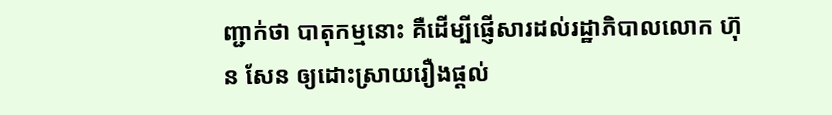ញ្ជាក់ថា បាតុកម្មនោះ គឺដើម្បីផ្ញើសារដល់រដ្ឋាភិបាលលោក ហ៊ុន សែន ឲ្យដោះស្រាយរឿងផ្តល់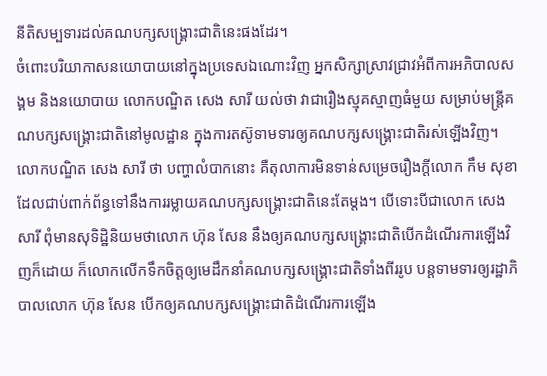នីតិសម្បទារដល់គណបក្សសង្គ្រោះជាតិនេះផងដែរ។
ចំពោះបរិយាកាសនយោបាយនៅក្នុងប្រទេសឯណោះវិញ អ្នកសិក្សាស្រាវជ្រាវអំពីការអភិបាលសង្គម និងនយោបាយ លោកបណ្ឌិត សេង សារី យល់ថា វាជារឿងស្មុគស្មាញធំមួយ សម្រាប់មន្រ្តីគណបក្សសង្គ្រោះជាតិនៅមូលដ្ឋាន ក្នុងការតស៊ូទាមទារឲ្យគណបក្សសង្គ្រោះជាតិរស់ឡើងវិញ។
លោកបណ្ឌិត សេង សារី ថា បញ្ហាលំបាកនោះ គឺតុលាការមិនទាន់សម្រេចរឿងក្តីលោក កឹម សុខា ដែលជាប់ពាក់ព័ន្ធទៅនឹងការរម្លាយគណបក្សសង្គ្រោះជាតិនេះតែម្តង។ បើទោះបីជាលោក សេង សារី ពុំមានសុទិដ្ឋិនិយមថាលោក ហ៊ុន សែន នឹងឲ្យគណបក្សសង្គ្រោះជាតិបើកដំណើរការឡើងវិញក៏ដោយ ក៏លោកលើកទឹកចិត្តឲ្យមេដឹកនាំគណបក្សសង្រ្គោះជាតិទាំងពីររូប បន្តទាមទារឲ្យរដ្ឋាភិបាលលោក ហ៊ុន សែន បើកឲ្យគណបក្សសង្គ្រោះជាតិដំណើរការឡើង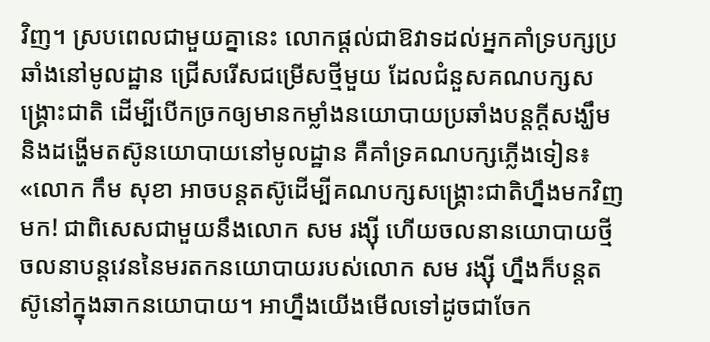វិញ។ ស្របពេលជាមួយគ្នានេះ លោកផ្តល់ជាឱវាទដល់អ្នកគាំទ្របក្សប្រឆាំងនៅមូលដ្ឋាន ជ្រើសរើសជម្រើសថ្មីមួយ ដែលជំនួសគណបក្សសង្គ្រោះជាតិ ដើម្បីបើកច្រកឲ្យមានកម្លាំងនយោបាយប្រឆាំងបន្តក្តីសង្ឃឹម និងដង្ហើមតស៊ូនយោបាយនៅមូលដ្ឋាន គឺគាំទ្រគណបក្សភ្លើងទៀន៖ «លោក កឹម សុខា អាចបន្តតស៊ូដើម្បីគណបក្សសង្គ្រោះជាតិហ្នឹងមកវិញមក! ជាពិសេសជាមួយនឹងលោក សម រង្ស៊ី ហើយចលនានយោបាយថ្មី ចលនាបន្តវេននៃមរតកនយោបាយរបស់លោក សម រង្ស៊ី ហ្នឹងក៏បន្តតស៊ូនៅក្នុងឆាកនយោបាយ។ អាហ្នឹងយើងមើលទៅដូចជាចែក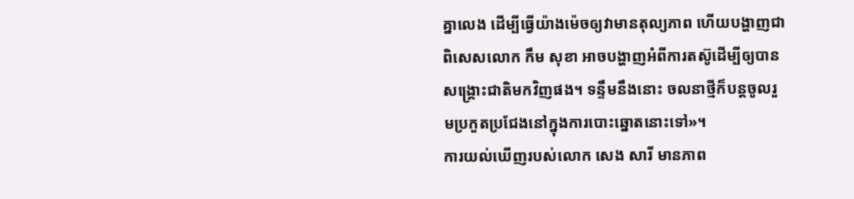គ្នាលេង ដើម្បីធ្វើយ៉ាងម៉េចឲ្យវាមានតុល្យភាព ហើយបង្ហាញជាពិសេសលោក កឹម សុខា អាចបង្ហាញអំពីការតស៊ូដើម្បីឲ្យបានសង្គ្រោះជាតិមកវិញផង។ ទន្ទឹមនឹងនោះ ចលនាថ្មីក៏បន្តចូលរួមប្រកួតប្រជែងនៅក្នុងការបោះឆ្នោតនោះទៅ»។
ការយល់ឃើញរបស់លោក សេង សារី មានភាព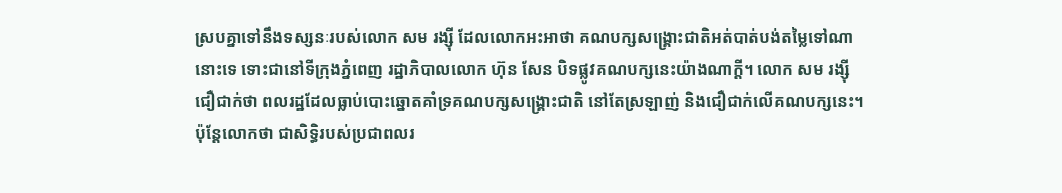ស្របគ្នាទៅនឹងទស្សនៈរបស់លោក សម រង្ស៊ី ដែលលោកអះអាថា គណបក្សសង្គ្រោះជាតិអត់បាត់បង់តម្លៃទៅណានោះទេ ទោះជានៅទីក្រុងភ្នំពេញ រដ្ឋាភិបាលលោក ហ៊ុន សែន បិទផ្លូវគណបក្សនេះយ៉ាងណាក្ដី។ លោក សម រង្ស៊ី ជឿជាក់ថា ពលរដ្ឋដែលធ្លាប់បោះឆ្នោតគាំទ្រគណបក្សសង្គ្រោះជាតិ នៅតែស្រឡាញ់ និងជឿជាក់លើគណបក្សនេះ។
ប៉ុន្តែលោកថា ជាសិទ្ធិរបស់ប្រជាពលរ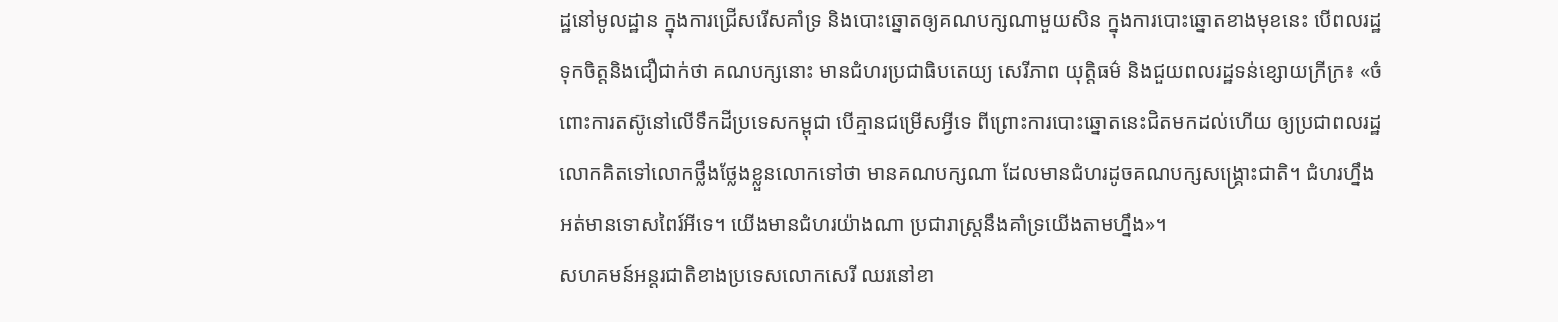ដ្ឋនៅមូលដ្ឋាន ក្នុងការជ្រើសរើសគាំទ្រ និងបោះឆ្នោតឲ្យគណបក្សណាមួយសិន ក្នុងការបោះឆ្នោតខាងមុខនេះ បើពលរដ្ឋទុកចិត្តនិងជឿជាក់ថា គណបក្សនោះ មានជំហរប្រជាធិបតេយ្យ សេរីភាព យុត្តិធម៌ និងជួយពលរដ្ឋទន់ខ្សោយក្រីក្រ៖ «ចំពោះការតស៊ូនៅលើទឹកដីប្រទេសកម្ពុជា បើគ្មានជម្រើសអ្វីទេ ពីព្រោះការបោះឆ្នោតនេះជិតមកដល់ហើយ ឲ្យប្រជាពលរដ្ឋលោកគិតទៅលោកថ្លឹងថ្លែងខ្លួនលោកទៅថា មានគណបក្សណា ដែលមានជំហរដូចគណបក្សសង្គ្រោះជាតិ។ ជំហរហ្នឹងអត់មានទោសពៃរ៍អីទេ។ យើងមានជំហរយ៉ាងណា ប្រជារាស្រ្តនឹងគាំទ្រយើងតាមហ្នឹង»។
សហគមន៍អន្តរជាតិខាងប្រទេសលោកសេរី ឈរនៅខា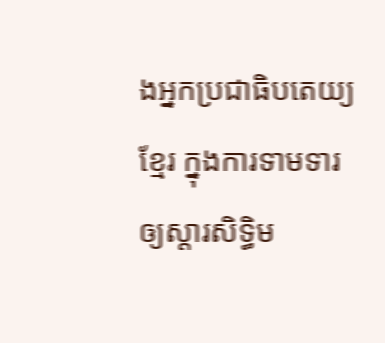ងអ្នកប្រជាធិបតេយ្យខ្មែរ ក្នុងការទាមទារឲ្យស្តារសិទ្ធិម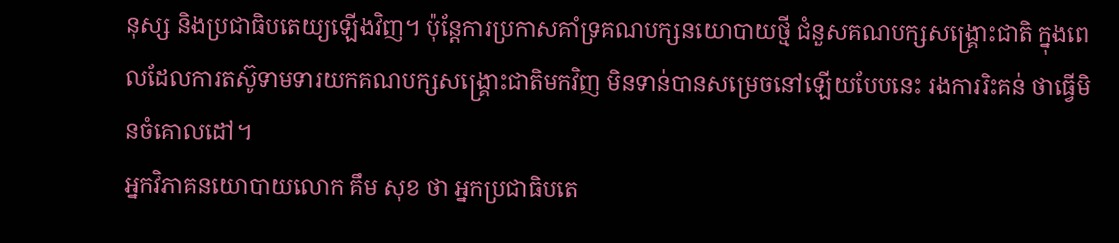នុស្ស និងប្រជាធិបតេយ្យឡើងវិញ។ ប៉ុន្តែការប្រកាសគាំទ្រគណបក្សនយោបាយថ្មី ជំនួសគណបក្សសង្គ្រោះជាតិ ក្នុងពេលដែលការតស៊ូទាមទារយកគណបក្សសង្គ្រោះជាតិមកវិញ មិនទាន់បានសម្រេចនៅឡើយបែបនេះ រងការរិះគន់ ថាធ្វើមិនចំគោលដៅ។
អ្នកវិភាគនយោបាយលោក គឹម សុខ ថា អ្នកប្រជាធិបតេ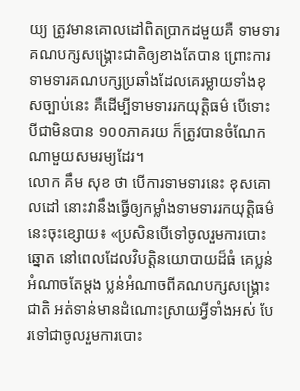យ្យ ត្រូវមានគោលដៅពិតប្រាកដមួយគឺ ទាមទារគណបក្សសង្គ្រោះជាតិឲ្យខាងតែបាន ព្រោះការទាមទារគណបក្សប្រឆាំងដែលគេរម្លាយទាំងខុសច្បាប់នេះ គឺដើម្បីទាមទាររកយុត្តិធម៌ បើទោះបីជាមិនបាន ១០០ភាគរយ ក៏ត្រូវបានចំណែកណាមួយសមរម្យដែរ។
លោក គឹម សុខ ថា បើការទាមទារនេះ ខុសគោលដៅ នោះវានឹងធ្វើឲ្យកម្លាំងទាមទាររកយុត្តិធម៌នេះចុះខ្សោយ៖ «ប្រសិនបើទៅចូលរួមការបោះឆ្នោត នៅពេលដែលវិបត្តិនយោបាយដ៏ធំ គេប្លន់អំណាចតែម្តង ប្លន់អំណាចពីគណបក្សសង្គ្រោះជាតិ អត់ទាន់មានដំណោះស្រាយអ្វីទាំងអស់ បែរទៅជាចូលរួមការបោះ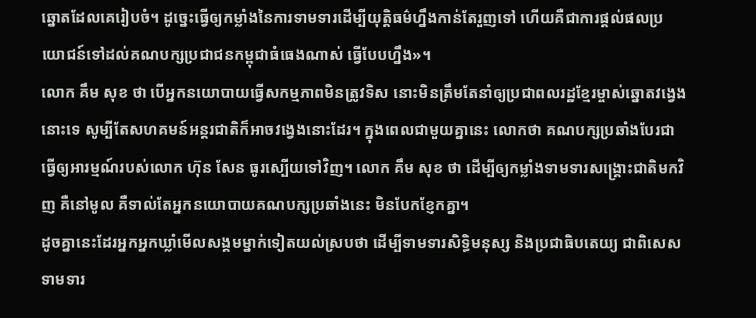ឆ្នោតដែលគេរៀបចំ។ ដូច្នេះធ្វើឲ្យកម្លាំងនៃការទាមទារដើម្បីយុត្តិធម៌ហ្នឹងកាន់តែរួញទៅ ហើយគឺជាការផ្តល់ផលប្រយោជន៍ទៅដល់គណបក្សប្រជាជនកម្ពុជាធំធេងណាស់ ធ្វើបែបហ្នឹង»។
លោក គឹម សុខ ថា បើអ្នកនយោបាយធ្វើសកម្មភាពមិនត្រូវទិស នោះមិនត្រឹមតែនាំឲ្យប្រជាពលរដ្ឋខ្មែរម្ចាស់ឆ្នោតវង្វេងនោះទេ សូម្បីតែសហគមន៍អន្តរជាតិក៏អាចវង្វេងនោះដែរ។ ក្នុងពេលជាមួយគ្នានេះ លោកថា គណបក្សប្រឆាំងបែរជាធ្វើឲ្យអារម្មណ៍របស់លោក ហ៊ុន សែន ធូរស្បើយទៅវិញ។ លោក គឹម សុខ ថា ដើម្បីឲ្យកម្លាំងទាមទារសង្គ្រោះជាតិមកវិញ គឺនៅមូល គឺទាល់តែអ្នកនយោបាយគណបក្សប្រឆាំងនេះ មិនបែកខ្ញែកគ្នា។
ដូចគ្នានេះដែរអ្នកអ្នកឃ្លាំមើលសង្គមម្នាក់ទៀតយល់ស្របថា ដើម្បីទាមទារសិទ្ធិមនុស្ស និងប្រជាធិបតេយ្យ ជាពិសេស ទាមទារ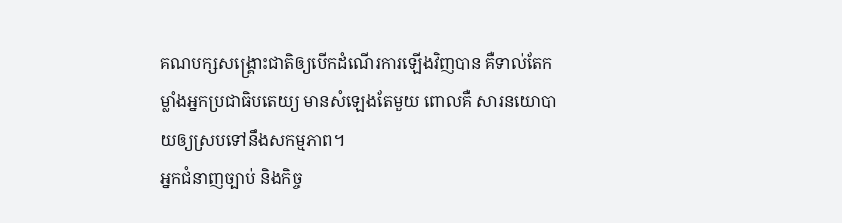គណបក្សសង្គ្រោះជាតិឲ្យបើកដំណើរការឡើងវិញបាន គឺទាល់តែកម្លាំងអ្នកប្រជាធិបតេយ្យ មានសំឡេងតែមួយ ពោលគឺ សារនយោបាយឲ្យស្របទៅនឹងសកម្មភាព។
អ្នកជំនាញច្បាប់ និងកិច្ច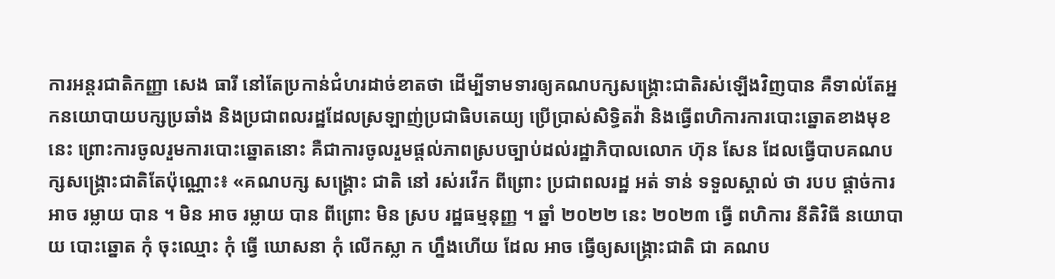ការអន្តរជាតិកញ្ញា សេង ធារី នៅតែប្រកាន់ជំហរដាច់ខាតថា ដើម្បីទាមទារឲ្យគណបក្សសង្គ្រោះជាតិរស់ឡើងវិញបាន គឺទាល់តែអ្នកនយោបាយបក្សប្រឆាំង និងប្រជាពលរដ្ឋដែលស្រឡាញ់ប្រជាធិបតេយ្យ ប្រើប្រាស់សិទ្ធិតវ៉ា និងធ្វើពហិការការបោះឆ្នោតខាងមុខនេះ ព្រោះការចូលរួមការបោះឆ្នោតនោះ គឺជាការចូលរួមផ្តល់ភាពស្របច្បាប់ដល់រដ្ឋាភិបាលលោក ហ៊ុន សែន ដែលធ្វើបាបគណបក្សសង្គ្រោះជាតិតែប៉ុណ្ណោះ៖ «គណបក្ស សង្គ្រោះ ជាតិ នៅ រស់រវើក ពីព្រោះ ប្រជាពលរដ្ឋ អត់ ទាន់ ទទួលស្គាល់ ថា របប ផ្ដាច់ការ អាច រម្លាយ បាន ។ មិន អាច រម្លាយ បាន ពីព្រោះ មិន ស្រប រដ្ឋធម្មនុញ្ញ ។ ឆ្នាំ ២០២២ នេះ ២០២៣ ធ្វើ ពហិការ នីតិវិធី នយោបាយ បោះឆ្នោត កុំ ចុះឈ្មោះ កុំ ធ្វើ ឃោសនា កុំ លើកស្លា ក ហ្នឹងហើយ ដែល អាច ធ្វើឲ្យសង្គ្រោះជាតិ ជា គណប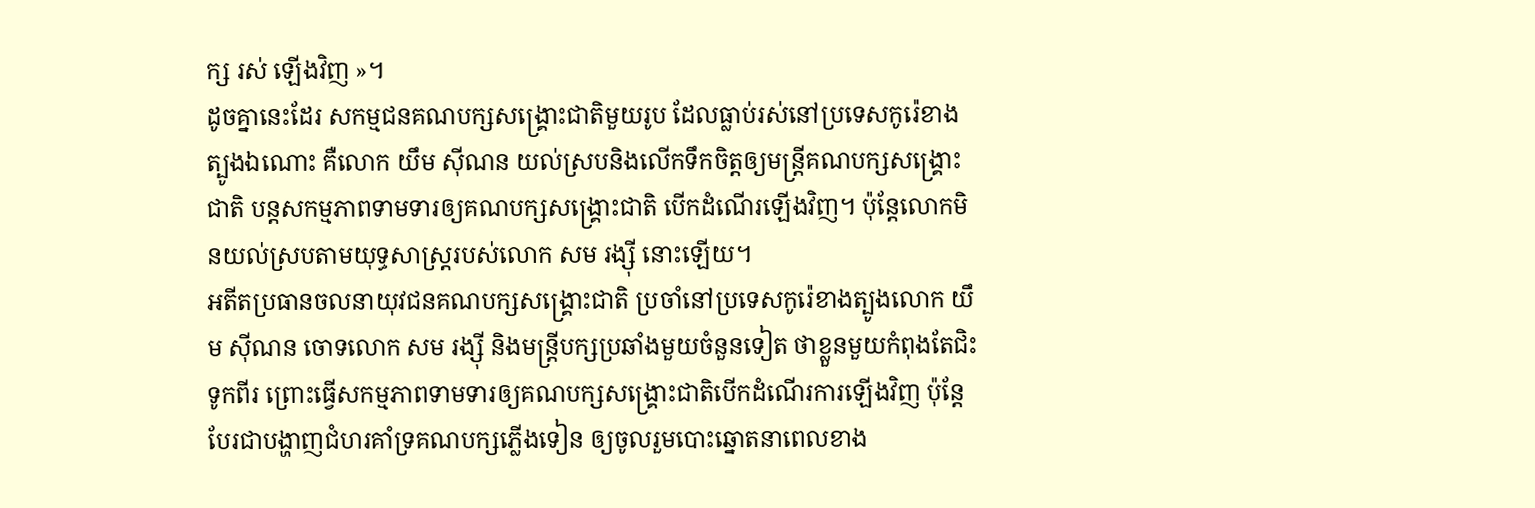ក្ស រស់ ឡើងវិញ »។
ដូចគ្នានេះដែរ សកម្មជនគណបក្សសង្គ្រោះជាតិមួយរូប ដែលធ្លាប់រស់នៅប្រទេសកូរ៉េខាងត្បូងឯណោះ គឺលោក យឹម ស៊ីណន យល់ស្របនិងលើកទឹកចិត្តឲ្យមន្រ្តីគណបក្សសង្គ្រោះជាតិ បន្តសកម្មភាពទាមទារឲ្យគណបក្សសង្គ្រោះជាតិ បើកដំណើរឡើងវិញ។ ប៉ុន្តែលោកមិនយល់ស្របតាមយុទ្ធសាស្រ្តរបស់លោក សម រង្ស៊ី នោះឡើយ។
អតីតប្រធានចលនាយុវជនគណបក្សសង្គ្រោះជាតិ ប្រចាំនៅប្រទេសកូរ៉េខាងត្បូងលោក យឹម ស៊ីណន ចោទលោក សម រង្ស៊ី និងមន្រ្តីបក្សប្រឆាំងមួយចំនួនទៀត ថាខ្លួនមួយកំពុងតែជិះទូកពីរ ព្រោះធ្វើសកម្មភាពទាមទារឲ្យគណបក្សសង្គ្រោះជាតិបើកដំណើរការឡើងវិញ ប៉ុន្តែបែរជាបង្ហាញជំហរគាំទ្រគណបក្សភ្លើងទៀន ឲ្យចូលរួមបោះឆ្នោតនាពេលខាង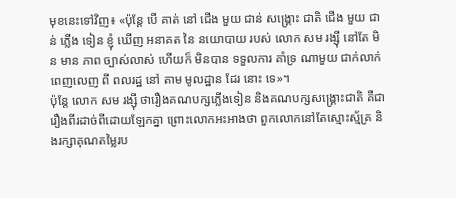មុខនេះទៅវិញ៖ «ប៉ុន្តែ បើ គាត់ នៅ ជើង មួយ ជាន់ សង្គ្រោះ ជាតិ ជើង មួយ ជាន់ ភ្លើង ទៀន ខ្ញុំ ឃើញ អនាគត នៃ នយោបាយ របស់ លោក សម រង្ស៊ី នៅតែ មិន មាន ភាព ច្បាស់លាស់ ហើយក៏ មិនបាន ទទួលការ គាំទ្រ ណាមួយ ជាក់លាក់ ពេញលេញ ពី ពលរដ្ឋ នៅ តាម មូលដ្ឋាន ដែរ នោះ ទេ»។
ប៉ុន្តែ លោក សម រង្ស៊ី ថារឿងគណបក្សភ្លើងទៀន និងគណបក្សសង្គ្រោះជាតិ គឺជារឿងពីរដាច់ពីដោយឡែកគ្នា ព្រោះលោកអះអាងថា ពួកលោកនៅតែស្មោះស្ម័គ្រ និងរក្សាគុណតម្លៃរប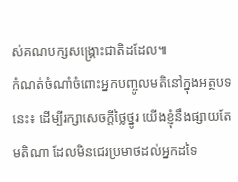ស់គណបក្សសង្គ្រោះជាតិដដែល៕
កំណត់ចំណាំចំពោះអ្នកបញ្ចូលមតិនៅក្នុងអត្ថបទនេះ៖ ដើម្បីរក្សាសេចក្ដីថ្លៃថ្នូរ យើងខ្ញុំនឹងផ្សាយតែមតិណា ដែលមិនជេរប្រមាថដល់អ្នកដទៃ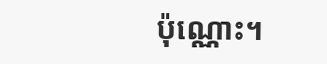ប៉ុណ្ណោះ។